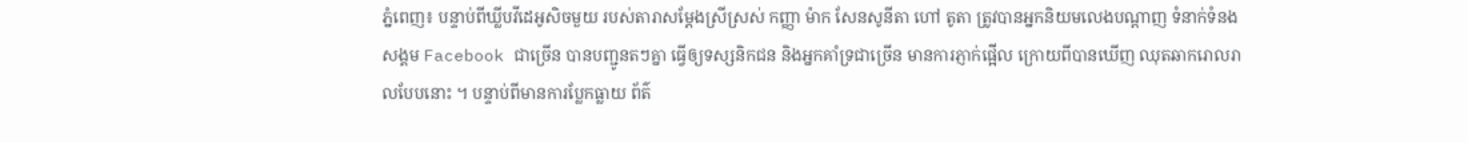ភ្នំពេញ៖ បន្ទាប់ពីឃ្លីបវីដេអូសិចមួយ របស់តារាសម្តែងស្រីស្រស់ កញ្ញា ម៉ាក សែនសូនីតា ហៅ តូតា ត្រូវបានអ្នកនិយមលេងបណ្តាញ ទំនាក់ទំនងសង្គម Facebook ជាច្រើន បានបញ្ជូនតៗគ្នា ធ្វើឲ្យទស្សនិកជន និងអ្នកគាំទ្រជាច្រើន មានការភ្ញាក់ផ្អើល ក្រោយពីបានឃើញ ឈុតឆាករោលរាលបែបនោះ ។ បន្ទាប់ពីមានការប្លែកធ្លាយ ព័ត៌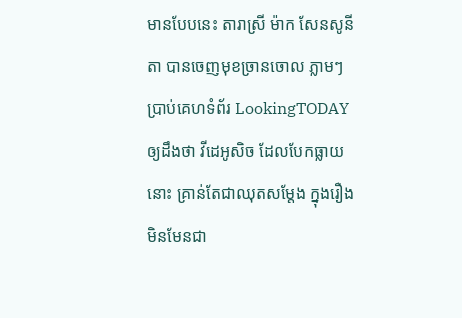មានបែបនេះ តារាស្រី ម៉ាក សែនសូនីតា បានចេញមុខច្រានចោល ភ្លាមៗ ប្រាប់គេហទំព័រ LookingTODAY ឲ្យដឹងថា វីដេអូសិច ដែលបែកធ្លាយនោះ គ្រាន់តែជាឈុតសម្តែង ក្នុងរឿង មិនមែនជា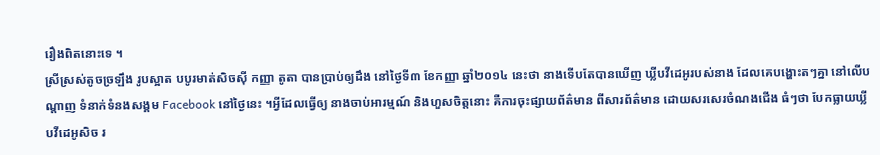រឿងពិតនោះទេ ។
ស្រីស្រស់តូចច្រឡឹង រូបស្អាត បបូរមាត់សិចស៊ី កញ្ញា តូតា បានប្រាប់ឲ្យដឹង នៅថ្ងៃទី៣ ខែកញ្ញា ឆ្នាំ២០១៤ នេះថា នាងទើបតែបានឃើញ ឃ្លីបវីដេអូរបស់នាង ដែលគេបង្ហោះតៗគ្នា នៅលើបណ្តាញ ទំនាក់ទំនងសង្គម Facebook នៅថ្ងៃនេះ ។អ្វីដែលធ្វើឲ្យ នាងចាប់អារម្មណ៍ និងហួសចិត្តនោះ គឺការចុះផ្សាយព័ត៌មាន ពីសារព័ត៌មាន ដោយសរសេរចំណងជើង ធំៗថា បែកធ្លាយឃ្លីបវីដេអូសិច រ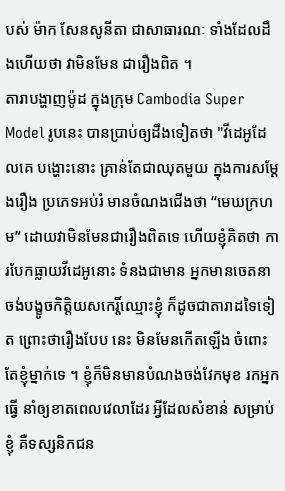បស់ ម៉ាក សែនសូនីតា ជាសាធារណៈ ទាំងដែលដឹងហើយថា វាមិនមែន ជារឿងពិត ។
តារាបង្ហាញម៉ូដ ក្នុងក្រុម Cambodia Super Model រូបនេះ បានប្រាប់ឲ្យដឹងទៀតថា "វីដេអូដែលគេ បង្ហោះនោះ គ្រាន់តែជាឈុតមួយ ក្នុងការសម្តែងរឿង ប្រភេទអប់រំ មានចំណងជើងថា “មេឃក្រហម” ដោយវាមិនមែនជារឿងពិតទេ ហើយខ្ញុំគិតថា ការបែកធ្លាយវីដេអូនោះ ទំនងជាមាន អ្នកមានចេតនា ចង់បង្ខូចកិត្តិយសកេរ្តិ៍ឈ្មោះខ្ញុំ ក៏ដូចជាតារាដទៃទៀត ព្រោះថារឿងបែប នេះ មិនមែនកើតឡើង ចំពោះតែខ្ញុំម្នាក់ទេ ។ ខ្ញុំក៏មិនមានបំណងចង់វែកមុខ រកអ្នកធ្វើ នាំឲ្យខាតពេលវេលាដែរ អ្វីដែលសំខាន់ សម្រាប់ខ្ញុំ គឺទស្សនិកជន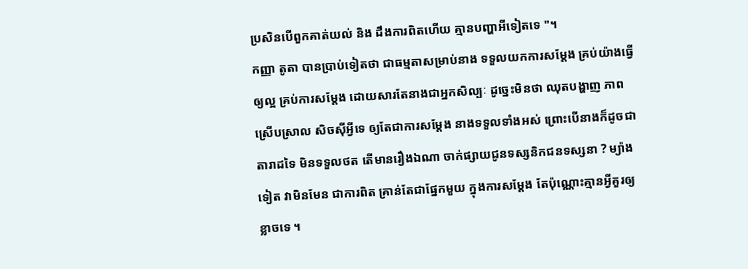ប្រសិនបើពួកគាត់យល់ និង ដឹងការពិតហើយ គ្មានបញ្ហាអីទៀតទេ "។
កញ្ញា តូតា បានប្រាប់ទៀតថា ជាធម្មតាសម្រាប់នាង ទទួលយកការសម្តែង គ្រប់យ៉ាងធ្វើឲ្យល្អ គ្រប់ការសម្តែង ដោយសារតែនាងជាអ្នកសិល្បៈ ដូច្នេះមិនថា ឈុតបង្ហាញ ភាពស្រើបស្រាល សិចស៊ីអ្វីទេ ឲ្យតែជាការសម្តែង នាងទទួលទាំងអស់ ព្រោះបើនាងក៏ដូចជា តារាដទៃ មិនទទួលថត តើមានរឿងឯណា ចាក់ផ្សាយជូនទស្សនិកជនទស្សនា ? ម្យ៉ាងទៀត វាមិនមែន ជាការពិត គ្រាន់តែជាផ្នែកមួយ ក្នុងការសម្តែង តែប៉ុណ្ណោះគ្មានអ្វីគួរឲ្យខ្លាចទេ ។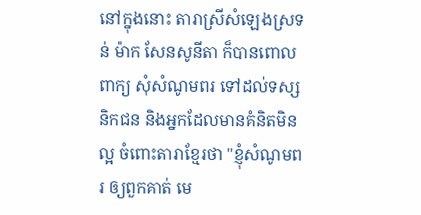នៅក្នុងនោះ តារាស្រីសំឡេងស្រទន់ ម៉ាក សែនសូនីតា ក៏បានពោលពាក្យ សុំសំណូមពរ ទៅដល់ទស្សនិកជន និងអ្នកដែលមានគំនិតមិនល្អ ចំពោះតារាខ្មែរថា "ខ្ញុំសំណូមពរ ឲ្យពួកគាត់ មេ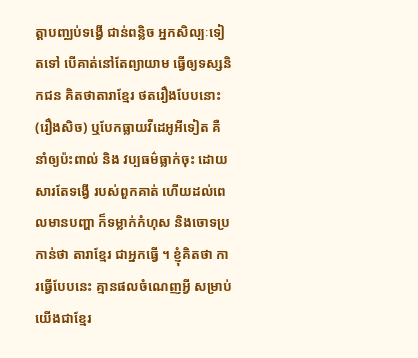ត្តាបញ្ឈប់ទង្វើ ជាន់ពន្លិច អ្នកសិល្បៈទៀតទៅ បើគាត់នៅតែព្យាយាម ធ្វើឲ្យទស្សនិកជន គិតថាតារាខ្មែរ ថតរឿងបែបនោះ (រឿងសិច) ឬបែកធ្លាយវីដេអូអីទៀត គឺនាំឲ្យប៉ះពាល់ និង វប្បធម៌ធ្លាក់ចុះ ដោយសារតែទង្វើ របស់ពួកគាត់ ហើយដល់ពេលមានបញ្ហា ក៏ទម្លាក់កំហុស និងចោទប្រកាន់ថា តារាខ្មែរ ជាអ្នកធ្វើ ។ ខ្ញុំគិតថា ការធ្វើបែបនេះ គ្មានផលចំណេញអ្វី សម្រាប់យើងជាខ្មែរ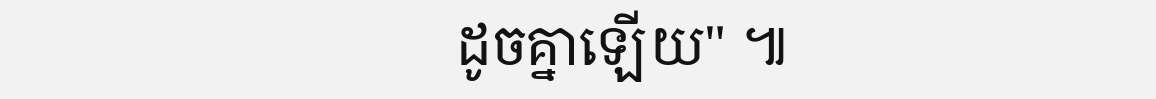ដូចគ្នាឡើយ" ៕